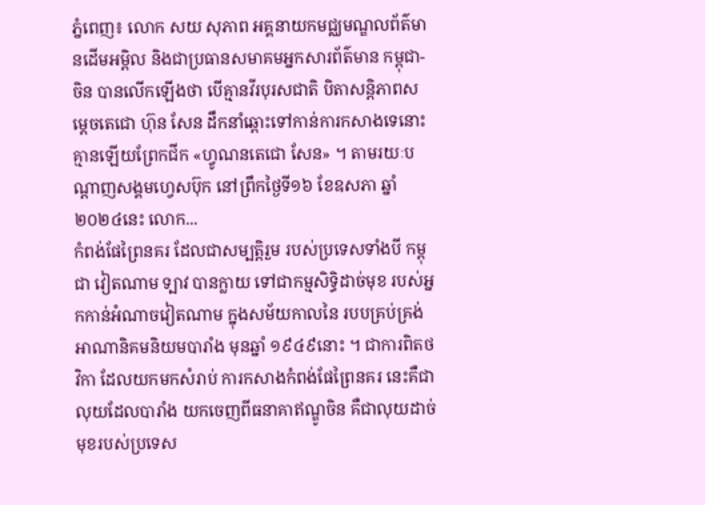ភ្នំពេញ៖ លោក សយ សុភាព អគ្គនាយកមជ្ឈមណ្ឌលព័ត៌មានដើមអម្ពិល និងជាប្រធានសមាគមអ្នកសារព័ត៌មាន កម្ពុជា-ចិន បានលើកឡើងថា បើគ្មានវីរបុរសជាតិ បិតាសន្តិភាពសម្តេចតេជោ ហ៊ុន សែន ដឹកនាំឆ្ពោះទៅកាន់ការកសាងទេនោះ គ្មានឡើយព្រែកជីក «ហ្វូណនតេជោ សែន» ។ តាមរយៈបណ្ដាញសង្គមហ្វេសប៊ុក នៅព្រឹកថ្ងៃទី១៦ ខែឧសភា ឆ្នាំ២០២៤នេះ លោក...
កំពង់ផែព្រៃនគរ ដែលជាសម្បត្តិរួម របស់ប្រទេសទាំងបី កម្ពុជា វៀតណាម ទ្បាវ បានក្លាយ ទៅជាកម្មសិទ្ធិដាច់មុខ របស់អ្នកកាន់អំណាចវៀតណាម ក្នុងសម័យកាលនៃ របបគ្រប់គ្រង់ អាណានិគមនិយមបារាំង មុនឆ្នាំ ១៩៤៩នោះ ។ ជាការពិតថវិកា ដែលយកមកសំរាប់ ការកសាងកំពង់ផែព្រៃនគរ នេះគឺជាលុយដែលបារាំង យកចេញពីធនាគាឥណ្ឌូចិន គឺជាលុយដាច់មុខរបស់ប្រទេស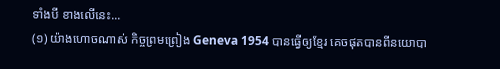ទាំងបី ខាងលើនេះ...
(១) យ៉ាងហោចណាស់ កិច្ចព្រមព្រៀង Geneva 1954 បានធ្វើឲ្យខ្មែរ គេចផុតបានពីនយោបា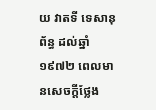យ វាតទី ទេសានុព័ន្ធ ដល់ឆ្នាំ១៩៧២ ពេលមានសេចក្តីថ្លែង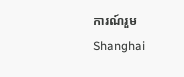ការណ៍រួម Shanghai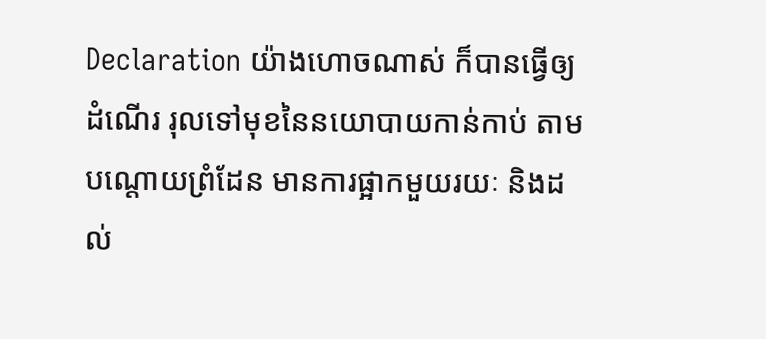Declaration យ៉ាងហោចណាស់ ក៏បានធ្វើឲ្យដំណើរ រុលទៅមុខនៃនយោបាយកាន់កាប់ តាមបណ្តោយព្រំដែន មានការផ្អាកមួយរយៈ និងដល់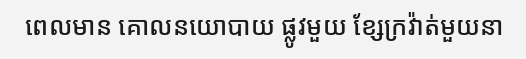ពេលមាន គោលនយោបាយ ផ្លូវមួយ ខ្សែក្រវ៉ាត់មួយនា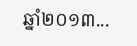ឆ្នាំ២០១៣...